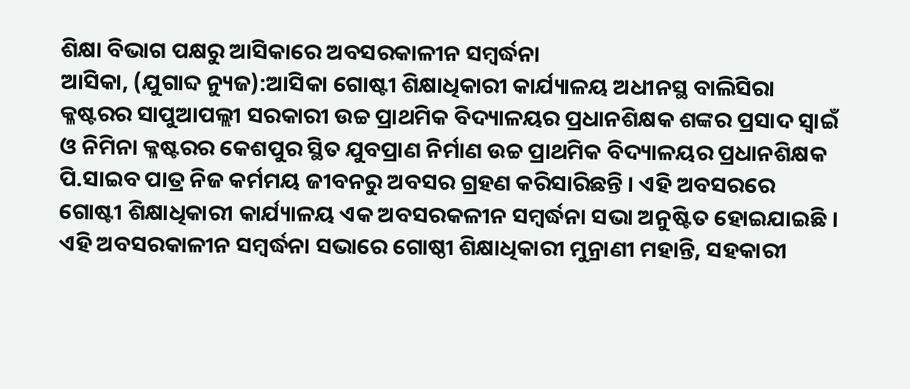ଶିକ୍ଷା ବିଭାଗ ପକ୍ଷରୁ ଆସିକାରେ ଅବସରକାଳୀନ ସମ୍ବର୍ଦ୍ଧନା
ଆସିକା, (ଯୁଗାବ୍ଦ ନ୍ୟୁଜ):ଆସିକା ଗୋଷ୍ଟୀ ଶିକ୍ଷାଧିକାରୀ କାର୍ଯ୍ୟାଳୟ ଅଧୀନସ୍ଥ ବାଲିସିରା କ୍ଳଷ୍ଟରର ସାପୁଆପଲ୍ଲୀ ସରକାରୀ ଉଚ୍ଚ ପ୍ରାଥମିକ ବିଦ୍ୟାଳୟର ପ୍ରଧାନଶିକ୍ଷକ ଶଙ୍କର ପ୍ରସାଦ ସ୍ୱାଇଁ ଓ ନିମିନା କ୍ଳଷ୍ଟରର କେଶପୁର ସ୍ଥିତ ଯୁବପ୍ରାଣ ନିର୍ମାଣ ଉଚ୍ଚ ପ୍ରାଥମିକ ବିଦ୍ୟାଳୟର ପ୍ରଧାନଶିକ୍ଷକ ପି.ସାଇବ ପାତ୍ର ନିଜ କର୍ମମୟ ଜୀବନରୁ ଅବସର ଗ୍ରହଣ କରିସାରିଛନ୍ତି । ଏହି ଅବସରରେ ଗୋଷ୍ଟୀ ଶିକ୍ଷାଧିକାରୀ କାର୍ଯ୍ୟାଳୟ ଏକ ଅବସରକଳୀନ ସମ୍ବର୍ଦ୍ଧନା ସଭା ଅନୁଷ୍ଟିତ ହୋଇଯାଇଛି । ଏହି ଅବସରକାଳୀନ ସମ୍ବର୍ଦ୍ଧନା ସଭାରେ ଗୋଷ୍ଠୀ ଶିକ୍ଷାଧିକାରୀ ମୁନ୍ରାଣୀ ମହାନ୍ତି, ସହକାରୀ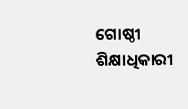ଗୋଷ୍ଠୀ ଶିକ୍ଷାଧିକାରୀ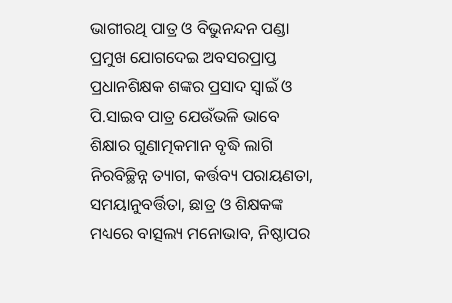ଭାଗୀରଥି ପାତ୍ର ଓ ବିଭୁନନ୍ଦନ ପଣ୍ଡା ପ୍ରମୁଖ ଯୋଗଦେଇ ଅବସରପ୍ରାପ୍ତ ପ୍ରଧାନଶିକ୍ଷକ ଶଙ୍କର ପ୍ରସାଦ ସ୍ୱାଇଁ ଓ ପି.ସାଇବ ପାତ୍ର ଯେଉଁଭଳି ଭାବେ ଶିକ୍ଷାର ଗୁଣାତ୍ମକମାନ ବୃଦ୍ଧି ଲାଗି ନିରବିଚ୍ଛିନ୍ନ ତ୍ୟାଗ, କର୍ତ୍ତବ୍ୟ ପରାୟଣତା, ସମୟାନୁବର୍ତ୍ତିତା, ଛାତ୍ର ଓ ଶିକ୍ଷକଙ୍କ ମଧ୍ୟରେ ବାତ୍ସଲ୍ୟ ମନୋଭାବ, ନିଷ୍ଠାପର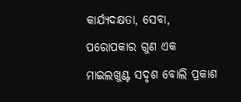କାର୍ଯ୍ୟଦକ୍ଷତା, ସେବା, ପରୋପକାର ଗୁଣ ଏକ ମାଇଲଖୁଣ୍ଟ ସଦୃଶ ବୋଲି ପ୍ରକାଶ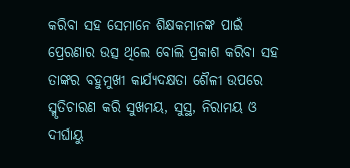କରିବା ସହ ସେମାନେ ଶିକ୍ଷକମାନଙ୍କ ପାଇଁ ପ୍ରେରଣାର ଉତ୍ସ ଥିଲେ ବୋଲି ପ୍ରକାଶ କରିବା ସହ ତାଙ୍କର ବହୁମୁଖୀ କାର୍ଯ୍ୟଦକ୍ଷତା ଶୈଳୀ ଉପରେ ସ୍ମୃତିଚାରଣ କରି ସୁଖମୟ, ସୁସ୍ଥ, ନିରାମୟ ଓ ଦୀର୍ଘାୟୁ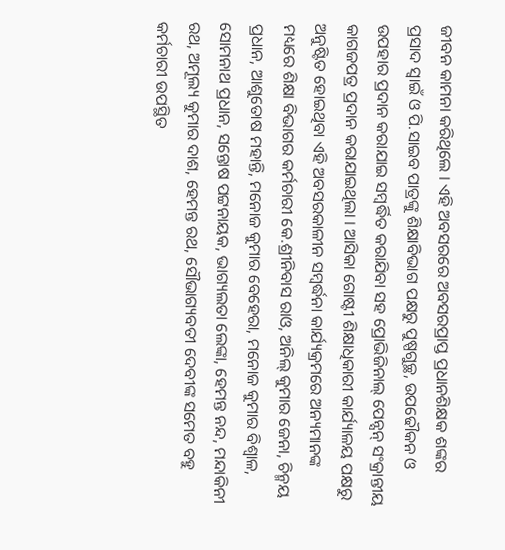ଜୀବନ କାମନା କରିଥିଲେ । ଏହି ଅବସରରେ ଅବସରପ୍ରାପ୍ତ ପ୍ରଧାନଶିକ୍ଷକ ଶଙ୍କର ପ୍ରସାଦ ସ୍ୱାଇଁ ଓ ପି.ସାଇବ ପାତ୍ରଙ୍କୁ ଶିକ୍ଷାବିଭାଗ ପକ୍ଷରୁ ପୁଷ୍ପଗୁଚ୍ଛ, ଉପଢୌକନ ଓ ଉପହାର ପ୍ରଦାନ କରାଯାଇ ସମ୍ବର୍ଦ୍ଧିତ କରାଯିବା ସହ ପ୍ରୋଭିଜିନାଲ୍ ପେନ୍ସନ୍ ସଂକ୍ରାନ୍ତୀୟ କାଗଜପତ୍ର ପ୍ରଦାନ କରାଯାଇଥିଲା । ଆସିକା ଗୋଷ୍ଟୀ ଶିକ୍ଷାଧିକାରୀ କାର୍ଯ୍ୟାଳୟ ପକ୍ଷରୁ ଅନୁଷ୍ଟିତ ହୋଇଥିବା ଏହି ଅବସରକାଳୀନ ସମ୍ବର୍ଦ୍ଧନା କାର୍ଯ୍ୟକ୍ରମରେ ଅନ୍ୟମାନଙ୍କ ମଧ୍ୟରେ ଶିକ୍ଷା ବିଭାଗର କର୍ମଚାରୀ କେ.ଶ୍ରୀନିବାସ ରାଓ, ଅନିଲ୍ କୁମାର ଜେନା, ଚିନ୍ମୟ ପ୍ରଧାନ, ଆଶୁତୋଷ ମହାନ୍ତି, ମନୋଜ କୁମାର ବେହେରା, ମନୋଜ କୁମାର ବିଶ୍ୱାଳ, ସୋମନାଥ ପ୍ରଧାନ, ସନ୍ତୋଷ ପଟ୍ଟନାୟକ, ଭାଗ୍ୟଲତା ଲେଙ୍କା, ହେମନ୍ତ ନନ୍ଦ, ମନ୍ଦାକିନୀ ରଥ, ଅମୂଲ୍ୟ କୁମାର ଦାଶ, ହେମନ୍ତ ରଥ, ସୌଭାଗ୍ୟବତୀ ଦେବୀଙ୍କ ସମେତ ବହୁ କର୍ମଚାରୀ ଉପସ୍ଥିତ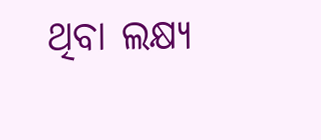ଥିବା ଲକ୍ଷ୍ୟ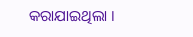କରାଯାଇଥିଲା ।